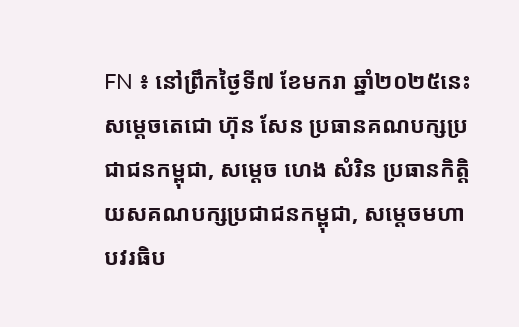FN ៖ នៅព្រឹកថ្ងៃទី៧ ខែមករា ឆ្នាំ២០២៥នេះ សម្តេចតេជោ ហ៊ុន សែន ប្រធានគណបក្សប្រជាជនកម្ពុជា, សម្តេច ហេង សំរិន ប្រធានកិត្តិយសគណបក្សប្រជាជនកម្ពុជា, សម្តេចមហាបវរធិប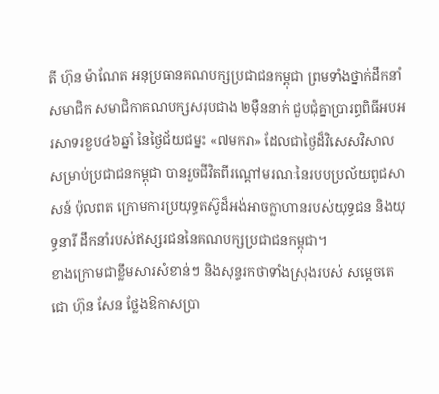តី ហ៊ុន ម៉ាណែត អនុប្រធានគណបក្សប្រជាជនកម្ពុជា ព្រមទាំងថ្នាក់ដឹកនាំ សមាជិក សមាជិកាគណបក្សសរុបជាង ២ម៉ឺននាក់ ជួបជុំគ្នាប្រារព្ធពិធីអបអរសាទរខួប៤៦ឆ្នាំ នៃថ្ងៃជ័យជម្នះ «៧មករា» ដែលជាថ្ងៃដ៏វិសេសវិសាល សម្រាប់ប្រជាជនកម្ពុជា បានរួចជីវិតពីរណ្តៅមរណៈនៃរបបប្រល័យពូជសាសន៍ ប៉ុលពត ក្រោមការប្រយុទ្ធតស៊ូដ៏អង់អាចក្លាហានរបស់យុទ្ធជន និងយុទ្ធនារី ដឹកនាំរបស់ឥស្សរជននៃគណបក្សប្រជាជនកម្ពុជា។
ខាងក្រោមជាខ្លឹមសារសំខាន់ៗ និងសុន្ទរកថាទាំងស្រុងរបស់ សម្តេចតេជោ ហ៊ុន សែន ថ្លែងឱកាសប្រា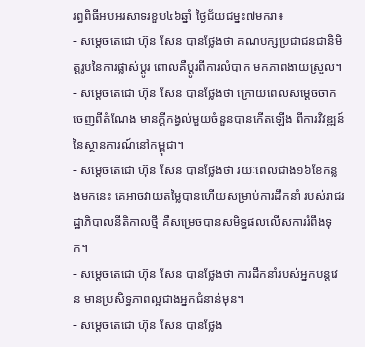រព្ធពិធីអបអរសាទរខួប៤៦ឆ្នាំ ថ្ងៃជ័យជម្នះ៧មករា៖
- សម្តេចតេជោ ហ៊ុន សែន បានថ្លែងថា គណបក្សប្រជាជនជានិមិត្តរូបនៃការផ្លាស់ប្តូរ ពោលគឺប្តូរពីការលំបាក មកភាពងាយស្រួល។
- សម្តេចតេជោ ហ៊ុន សែន បានថ្លែងថា ក្រោយពេលសម្តេចចាកចេញពីតំណែង មានក្តីកង្វល់មួយចំនួនបានកើតឡើង ពីការវិវឌ្ឍន៍នៃស្ថានការណ៍នៅកម្ពុជា។
- សម្តេចតេជោ ហ៊ុន សែន បានថ្លែងថា រយៈពេលជាង១៦ខែកន្លងមកនេះ គេអាចវាយតម្លៃបានហើយសម្រាប់ការដឹកនាំ របស់រាជរដ្ឋាភិបាលនីតិកាលថ្មី គឺសម្រេចបានសមិទ្ធផលលើសការរំពឹងទុក។
- សម្តេចតេជោ ហ៊ុន សែន បានថ្លែងថា ការដឹកនាំរបស់អ្នកបន្តវេន មានប្រសិទ្ធភាពល្អជាងអ្នកជំនាន់មុន។
- សម្តេចតេជោ ហ៊ុន សែន បានថ្លែង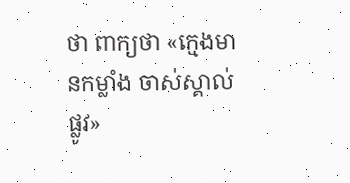ថា ពាក្យថា «ក្មេងមានកម្លាំង ចាស់ស្គាល់ផ្លូវ»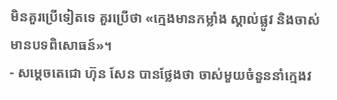មិនគួរប្រើទៀតទេ គួរប្រើថា «ក្មេងមានកម្លាំង ស្គាល់ផ្លូវ និងចាស់មានបទពិសោធន៍»។
- សម្តេចតេជោ ហ៊ុន សែន បានថ្លែងថា ចាស់មួយចំនួននាំក្មេងវ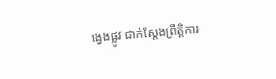ង្វេងផ្លូវ ជាក់ស្តែងព្រឹត្តិការ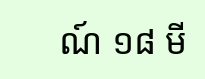ណ៍ ១៨ មី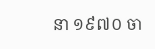នា ១៩៧០ ចា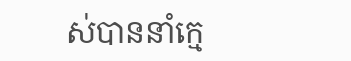ស់បាននាំក្មេ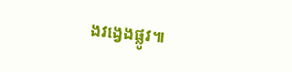ងវង្វេងផ្លូវ៕